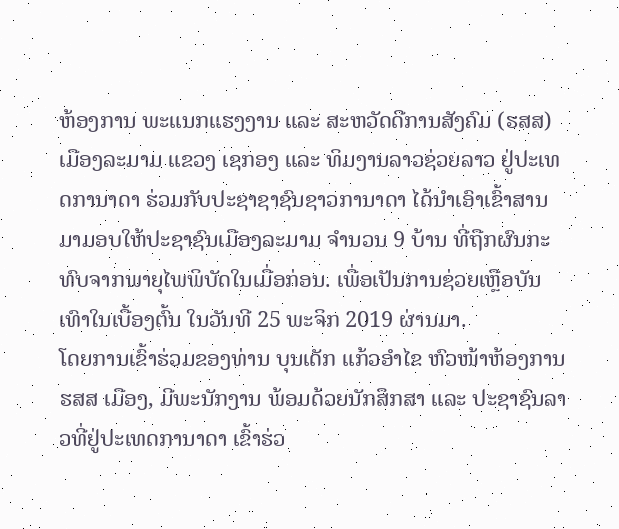ຫ້ອງການ ພະແນກແຮງງານ ແລະ ສະຫວັດດີການສັງຄົມ (ຮສສ) ເມືອງລະມາມ ແຂວງ ເຊກອງ ແລະ ທິມງານລາວຊ່ວຍລາວ ຢູ່ປະເທດການາດາ ຮ່ວມກັບປະຊາຊາຊົນຊາວການາດາ ໄດ້ນຳເອົາເຂົ້າສານມາມອບໃຫ້ປະຊາຊົນເມືອງລະມາມ ຈຳນວນ 9 ບ້ານ ທີ່ຖືກຜົນກະທົບຈາກພາຍຸໄພພິບັດໃນເມື່ອກ່ອນ. ເພື່ອເປັນການຊ່ວຍເຫຼືອບັນເທົາໃນເບື້ອງຕົ້ນ ໃນວັນທີ 25 ພະຈິກ 2019 ຜ່ານມາ.
ໂດຍການເຂົ້າຮ່ວມຂອງທ່ານ ບຸນເດັກ ແກ້ວອຳໄຂ ຫົວໜ້າຫ້ອງການ ຮສສ ເມືອງ, ມີພະນັກງານ ພ້ອມດ້ວຍນັກສຶກສາ ແລະ ປະຊາຊົນລາວທີ່ຢູ່ປະເທດການາດາ ເຂົ້າຮ່ວ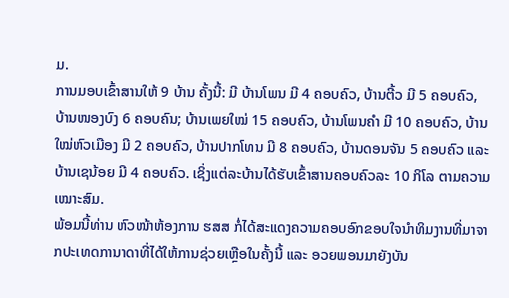ມ.
ການມອບເຂົ້າສານໃຫ້ 9 ບ້ານ ຄັ້ງນີ້: ມີ ບ້ານໂພນ ມີ 4 ຄອບຄົວ, ບ້ານຕີ້ວ ມີ 5 ຄອບຄົວ, ບ້ານໜອງບົງ 6 ຄອບຄົນ; ບ້ານເພຍໃໝ່ 15 ຄອບຄົວ, ບ້ານໂພນຄຳ ມີ 10 ຄອບຄົວ, ບ້ານໃໝ່ຫົວເມືອງ ມີ 2 ຄອບຄົວ, ບ້ານປາກໂທນ ມີ 8 ຄອບຄົວ, ບ້ານດອນຈັນ 5 ຄອບຄົວ ແລະ ບ້ານເຊນ້ອຍ ມີ 4 ຄອບຄົວ. ເຊິ່ງແຕ່ລະບ້ານໄດ້ຮັບເຂົ້າສານຄອບຄົວລະ 10 ກິໂລ ຕາມຄວາມເໝາະສົມ.
ພ້ອມນີ້ທ່ານ ຫົວໜ້າຫ້ອງການ ຮສສ ກໍ່ໄດ້ສະແດງຄວາມຄອບອົກຂອບໃຈນຳທິມງານທີ່ມາຈາກປະເທດການາດາທີ່ໄດ້ໃຫ້ການຊ່ວຍເຫຼືອໃນຄັ້ງນີ້ ແລະ ອວຍພອນມາຍັງບັນ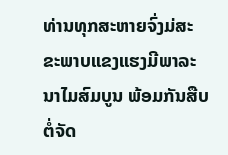ທ່ານທຸກສະຫາຍຈົ່ງມ່ສະຂະພາບແຂງແຮງມີພາລະນາໄມສົມບູນ ພ້ອມກັນສືບຕໍ່ຈັດ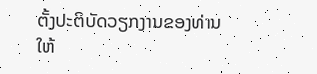ຕັ້ງປະຕິບັດວຽກງານຂອງທ່ານໃຫ້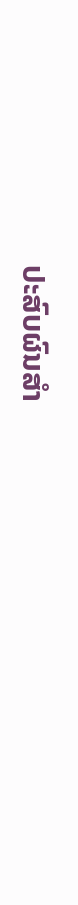ປະສົບຜົນສຳ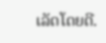ເລັດໂດຍດີ.